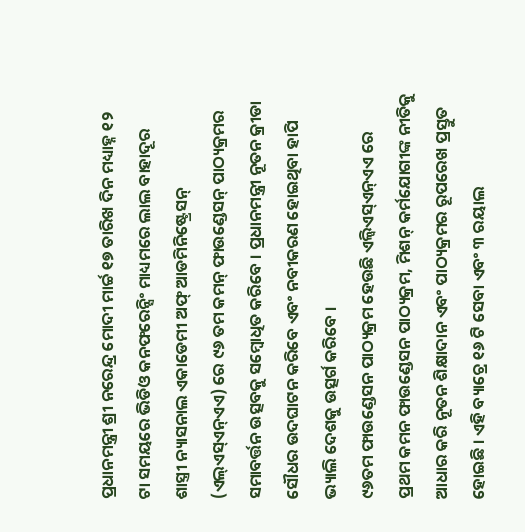ପ୍ରଧାନମନ୍ତ୍ରୀ ଶ୍ରୀ ନରେନ୍ଦ୍ର ମୋଦୀ ମାର୍ଚ୍ଚ ୧୭ ତାରିଖ ଦିନ ମଧ୍ୟାହ୍ନ ୧୨ ଟା ସମୟରେ ଭିଡିଓ କନଫରେନ୍ସିଂ ମାଧ୍ୟମରେ ଲାଲ ବାହାଦୂର ଶାସ୍ତ୍ରୀ ନ୍ୟାସନାଲ ଏକାଡେମୀ ଅଫ୍ ଆଡମିନିଷ୍ଟ୍ରେସନ୍ (ଏଲ୍ଏସ୍ଏନ୍ଏଏ) ରେ ୯୬ ତମ କମନ୍ ଫାଉଣ୍ଡେସନ୍ ପାଠ୍ୟକ୍ରମର ସମାବର୍ତ୍ତନ ଉତ୍ସବକୁ ସମ୍ବୋଧିତ କରିବେ । ପ୍ରଧାନମନ୍ତ୍ରୀ ନୂତନ କ୍ରୀଡା ସୌଧର ଉଦଘାଟନ କରିବେ ଏବଂ ନବୀକରଣ ହୋଇଥିବା ହାପି ଭ୍ୟାଲି ଦେଶକୁ ଉତ୍ସର୍ଗ କରିବେ ।
୯୬ତମ ଫାଉଣ୍ଡେସନ ପାଠ୍ୟକ୍ରମ ହେଉଛି ଏଲ୍ବିଏସ୍ଏନ୍ଏଏ ରେ ପ୍ରଥମ କମନ ଫାଉଣ୍ଡେସନ ପାଠ୍ୟକ୍ରମ, ମିଶନ୍ କର୍ମଯୋଗୀଙ୍କ ନୀତିକୁ ଆଧାର କରି ନୂତନ ଶିକ୍ଷାଦାନ ଏବଂ ପାଠ୍ୟକ୍ରମର ରୂପରେଖ ପ୍ରସ୍ତୁତ ହୋଇଛି । ଏହି ବ୍ୟାଚ୍ରେ ୧୬ ଟି ସେବା ଏବଂ ୩ ରୟାଲ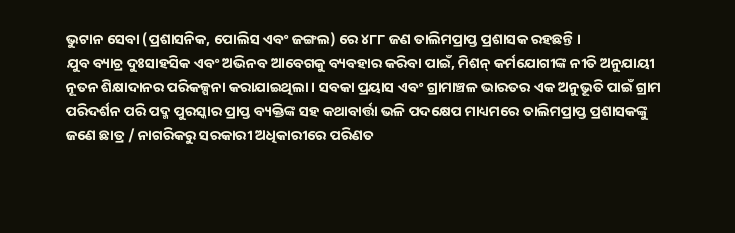ଭୁଟାନ ସେବା (ପ୍ରଶାସନିକ, ପୋଲିସ ଏବଂ ଜଙ୍ଗଲ) ରେ ୪୮୮ ଜଣ ତାଲିମପ୍ରାପ୍ତ ପ୍ରଶାସକ ରହଛନ୍ତି ।
ଯୁବ ବ୍ୟାଚ୍ର ଦୁଃସାହସିକ ଏବଂ ଅଭିନବ ଆବେଗକୁ ବ୍ୟବହାର କରିବା ପାଇଁ, ମିଶନ୍ କର୍ମଯୋଗୀଙ୍କ ନୀତି ଅନୁଯାୟୀ ନୂତନ ଶିକ୍ଷାଦାନର ପରିକଳ୍ପନା କରାଯାଇଥିଲା । ସବକା ପ୍ରୟାସ ଏବଂ ଗ୍ରାମାଞ୍ଚଳ ଭାରତର ଏକ ଅନୁଭୂତି ପାଇଁ ଗ୍ରାମ ପରିଦର୍ଶନ ପରି ପଦ୍ମ ପୁରସ୍କାର ପ୍ରାପ୍ତ ବ୍ୟକ୍ତିଙ୍କ ସହ କଥାବାର୍ତ୍ତା ଭଳି ପଦକ୍ଷେପ ମାଧ୍ୟମରେ ତାଲିମପ୍ରାପ୍ତ ପ୍ରଶାସକଙ୍କୁ ଜଣେ ଛାତ୍ର / ନାଗରିକରୁ ସରକାରୀ ଅଧିକାରୀରେ ପରିଣତ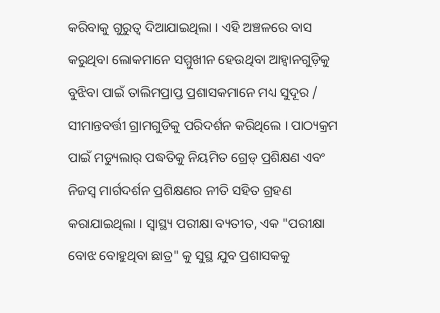କରିବାକୁ ଗୁରୁତ୍ୱ ଦିଆଯାଇଥିଲା । ଏହି ଅଞ୍ଚଳରେ ବାସ କରୁଥିବା ଲୋକମାନେ ସମ୍ମୁଖୀନ ହେଉଥିବା ଆହ୍ୱାନଗୁଡ଼ିକୁ ବୁଝିବା ପାଇଁ ତାଲିମପ୍ରାପ୍ତ ପ୍ରଶାସକମାନେ ମଧ୍ୟ ସୁଦୂର / ସୀମାନ୍ତବର୍ତ୍ତୀ ଗ୍ରାମଗୁଡିକୁ ପରିଦର୍ଶନ କରିଥିଲେ । ପାଠ୍ୟକ୍ରମ ପାଇଁ ମଡ୍ୟୁଲାର୍ ପଦ୍ଧତିକୁ ନିୟମିତ ଗ୍ରେଡ୍ ପ୍ରଶିକ୍ଷଣ ଏବଂ ନିଜସ୍ୱ ମାର୍ଗଦର୍ଶନ ପ୍ରଶିକ୍ଷଣର ନୀତି ସହିତ ଗ୍ରହଣ କରାଯାଇଥିଲା । ସ୍ୱାସ୍ଥ୍ୟ ପରୀକ୍ଷା ବ୍ୟତୀତ, ଏକ "ପରୀକ୍ଷା ବୋଝ ବୋହୁଥିବା ଛାତ୍ର" କୁ ସୁସ୍ଥ ଯୁବ ପ୍ରଶାସକକୁ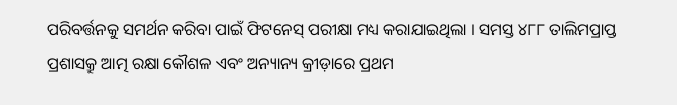ପରିବର୍ତ୍ତନକୁ ସମର୍ଥନ କରିବା ପାଇଁ ଫିଟନେସ୍ ପରୀକ୍ଷା ମଧ୍ୟ କରାଯାଇଥିଲା । ସମସ୍ତ ୪୮୮ ତାଲିମପ୍ରାପ୍ତ ପ୍ରଶାସକ୍ରୁ ଆତ୍ମ ରକ୍ଷା କୌଶଳ ଏବଂ ଅନ୍ୟାନ୍ୟ କ୍ରୀଡ଼ାରେ ପ୍ରଥମ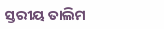ସ୍ତରୀୟ ତାଲିମ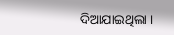ଦିଆଯାଇଥିଲା ।